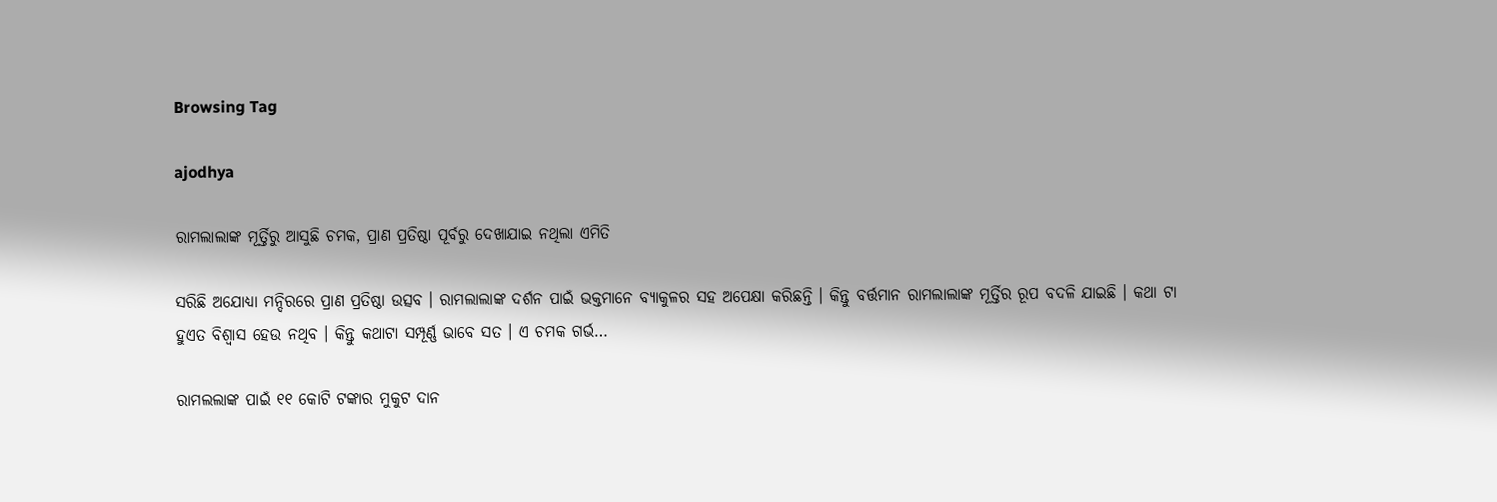Browsing Tag

ajodhya

ରାମଲାଲାଙ୍କ ମୂର୍ତ୍ତିରୁ ଆସୁଛି ଚମକ, ପ୍ରାଣ ପ୍ରତିଷ୍ଠା ପୂର୍ବରୁ ଦେଖାଯାଇ ନଥିଲା ଏମିତି

ସରିଛି ଅଯୋଧ୍ୟା ମନ୍ଦିରରେ ପ୍ରାଣ ପ୍ରତିଷ୍ଠା ଉତ୍ସବ । ରାମଲାଲାଙ୍କ ଦର୍ଶନ ପାଇଁ ଭକ୍ତମାନେ ବ୍ୟାକୁଳର ସହ ଅପେକ୍ଷା କରିଛନ୍ତି । କିନ୍ତୁ ବର୍ତ୍ତମାନ ରାମଲାଲାଙ୍କ ମୂର୍ତ୍ତିର ରୂପ ବଦଳି ଯାଇଛି । କଥା ଟା ହୁଏତ ବିଶ୍ୱାସ ହେଉ ନଥିବ । କିନ୍ତୁ କଥାଟା ସମ୍ପୂର୍ଣ୍ଣ ଭାବେ ସତ । ଏ ଚମକ ଗର୍ଭ…

ରାମଲଲାଙ୍କ ପାଇଁ ୧୧ କୋଟି ଟଙ୍କାର ମୁକୁଟ ଦାନ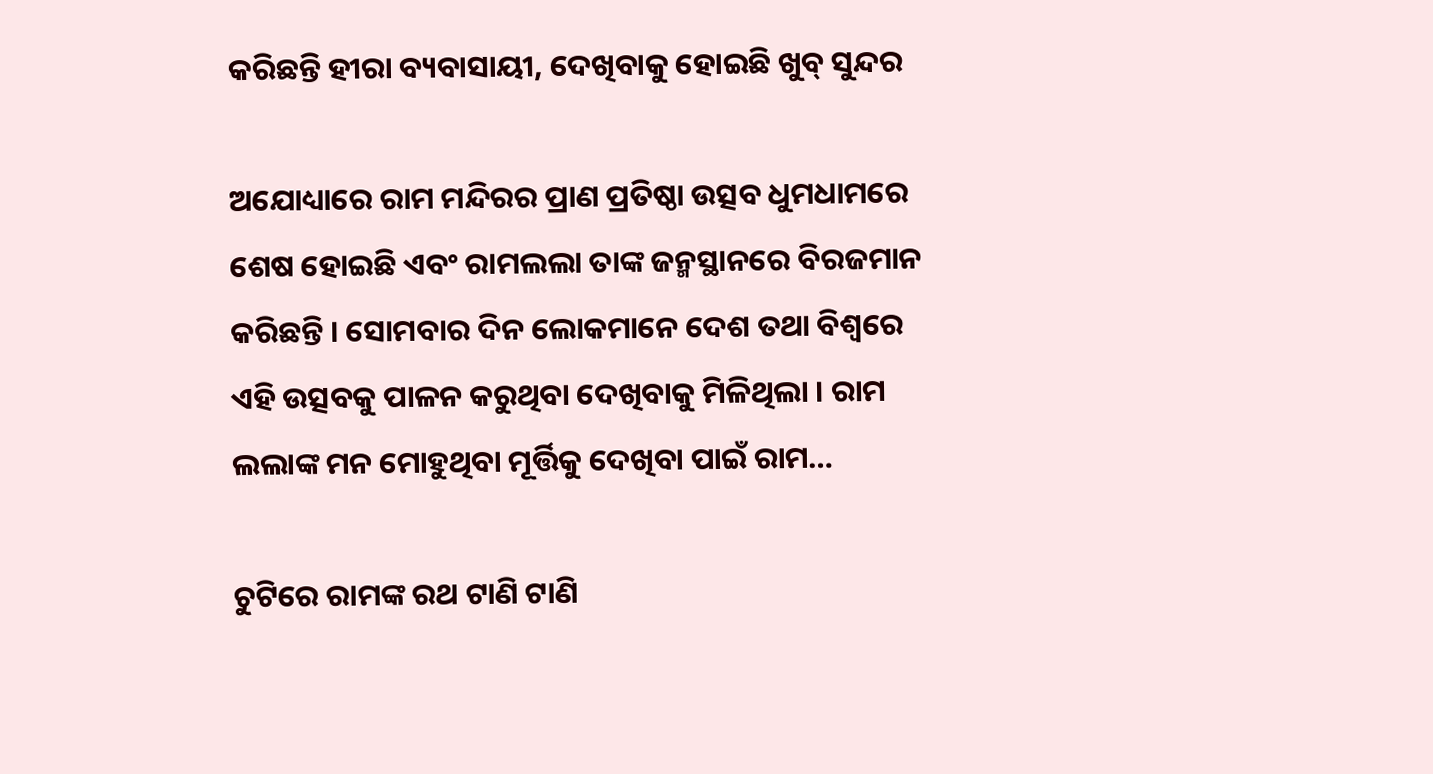କରିଛନ୍ତି ହୀରା ବ୍ୟବାସାୟୀ, ଦେଖିବାକୁ ହୋଇଛି ଖୁବ୍‌ ସୁନ୍ଦର

ଅଯୋଧ୍ୟାରେ ରାମ ମନ୍ଦିରର ପ୍ରାଣ ପ୍ରତିଷ୍ଠା ଉତ୍ସବ ଧୁମଧାମରେ ଶେଷ ହୋଇଛି ଏବଂ ରାମଲଲା ତାଙ୍କ ଜନ୍ମସ୍ଥାନରେ ବିରଜମାନ କରିଛନ୍ତି । ସୋମବାର ଦିନ ଲୋକମାନେ ଦେଶ ତଥା ବିଶ୍ୱରେ ଏହି ଉତ୍ସବକୁ ପାଳନ କରୁଥିବା ଦେଖିବାକୁ ମିଳିଥିଲା । ରାମ ଲଲାଙ୍କ ମନ ମୋହୁଥିବା ମୂର୍ତ୍ତିକୁ ଦେଖିବା ପାଇଁ ରାମ…

ଚୁଟିରେ ରାମଙ୍କ ରଥ ଟାଣି ଟାଣି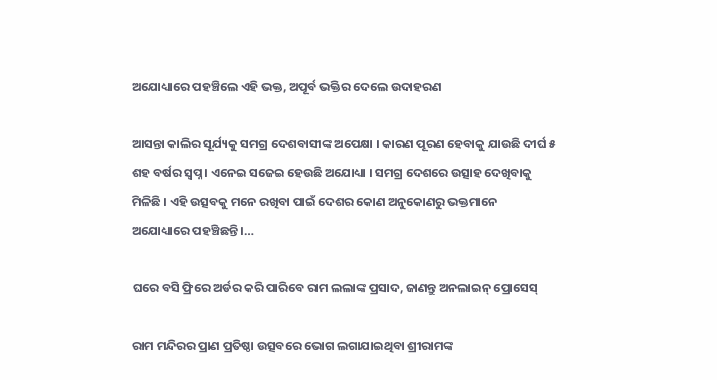ଅଯୋଧ୍ୟାରେ ପହଞ୍ଚିଲେ ଏହି ଭକ୍ତ, ଅପୂର୍ବ ଭକ୍ତିର ଦେଲେ ଉଦାହରଣ

ଆସନ୍ତା କାଲିର ସୂର୍ଯ୍ୟକୁ ସମଗ୍ର ଦେଶବାସୀଙ୍କ ଅପେକ୍ଷା । କାରଣ ପୂରଣ ହେବାକୁ ଯାଉଛି ଦୀର୍ଘ ୫ ଶହ ବର୍ଷର ସ୍ୱପ୍ନ । ଏନେଇ ସଜେଇ ହେଉଛି ଅଯୋଧ୍ୟା । ସମଗ୍ର ଦେଶରେ ଉତ୍ସାହ ଦେଖିବାକୁ ମିଳିଛି । ଏହି ଉତ୍ସବକୁ ମନେ ରଖିବା ପାଇଁ ଦେଶର କୋଣ ଅନୁକୋଣରୁ ଭକ୍ତମାନେ ଅଯୋଧ୍ୟାରେ ପହଞ୍ଚିଛନ୍ତି ।…

ଘରେ ବସି ଫ୍ରିରେ ଅର୍ଡର କରି ପାରିବେ ରାମ ଲଲାଙ୍କ ପ୍ରସାଦ, ଜାଣନ୍ତୁ ଅନଲାଇନ୍‌ ପ୍ରୋସେସ୍‌

ରାମ ମନ୍ଦିରର ପ୍ରାଣ ପ୍ରତିଷ୍ଠା ଉତ୍ସବରେ ଭୋଗ ଲଗାଯାଇଥିବା ଶ୍ରୀରାମଙ୍କ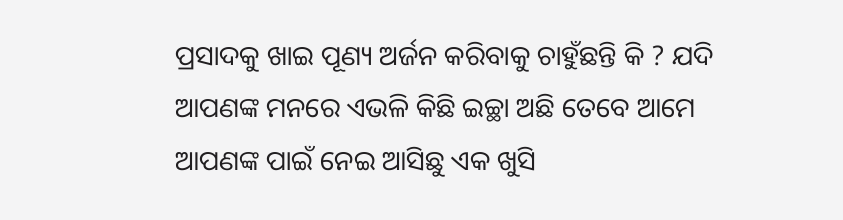ପ୍ରସାଦକୁ ଖାଇ ପୂଣ୍ୟ ଅର୍ଜନ କରିବାକୁ ଚାହୁଁଛନ୍ତି କି ? ଯଦି ଆପଣଙ୍କ ମନରେ ଏଭଳି କିଛି ଇଚ୍ଛା ଅଛି ତେବେ ଆମେ ଆପଣଙ୍କ ପାଇଁ ନେଇ ଆସିଛୁ ଏକ ଖୁସି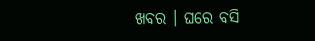ଖବର । ଘରେ ବସି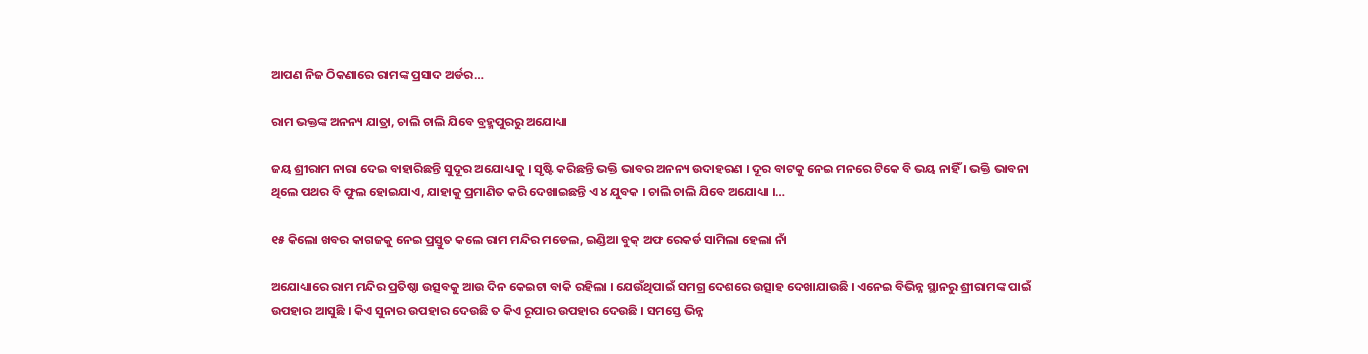ଆପଣ ନିଜ ଠିକଣାରେ ରାମଙ୍କ ପ୍ରସାଦ ଅର୍ଡର…

ରାମ ଭକ୍ତଙ୍କ ଅନନ୍ୟ ଯାତ୍ରା, ଚାଲି ଚାଲି ଯିବେ ବ୍ରହ୍ମପୁରରୁ ଅଯୋଧ୍ୟା

ଜୟ ଶ୍ରୀରାମ ନାରା ଦେଇ ବାହାରିଛନ୍ତି ସୁଦୂର ଅଯୋଧ୍ୟାକୁ । ସୃଷ୍ଟି କରିଛନ୍ତି ଭକ୍ତି ଭାବର ଅନନ୍ୟ ଉଦାହରଣ । ଦୂର ବାଟକୁ ନେଇ ମନରେ ଟିକେ ବି ଭୟ ନାହିଁ । ଭକ୍ତି ଭାବନା ଥିଲେ ପଥର ବି ଫୁଲ ହୋଇଯାଏ, ଯାହାକୁ ପ୍ରମାଣିତ କରି ଦେଖାଇଛନ୍ତି ଏ ୪ ଯୁବକ । ଚାଲି ଚାଲି ଯିବେ ଅଯୋଧ୍ୟା ।…

୧୫ କିଲୋ ଖବର କାଗଜକୁ ନେଇ ପ୍ରସ୍ତୁତ କଲେ ରାମ ମନ୍ଦିର ମଡେଲ, ଇଣ୍ଡିଆ ବୁକ୍‌ ଅଫ ରେକର୍ଡ ସାମିଲା ହେଲା ନାଁ

ଅଯୋଧ୍ୟାରେ ରାମ ମନ୍ଦିର ପ୍ରତିଷ୍ଠା ଉତ୍ସବକୁ ଆଉ ଦିନ କେଇଟା ବାକି ରହିଲା । ଯେଉଁଥିପାଇଁ ସମଗ୍ର ଦେଶରେ ଉତ୍ସାହ ଦେଖାଯାଉଛି । ଏନେଇ ବିଭିନ୍ନ ସ୍ଥାନରୁ ଶ୍ରୀରାମଙ୍କ ପାଇଁ ଉପହାର ଆସୁଛି । କିଏ ସୁନାର ଉପହାର ଦେଉଛି ତ କିଏ ରୂପାର ଉପହାର ଦେଉଛି । ସମସ୍ତେ ଭିନ୍ନ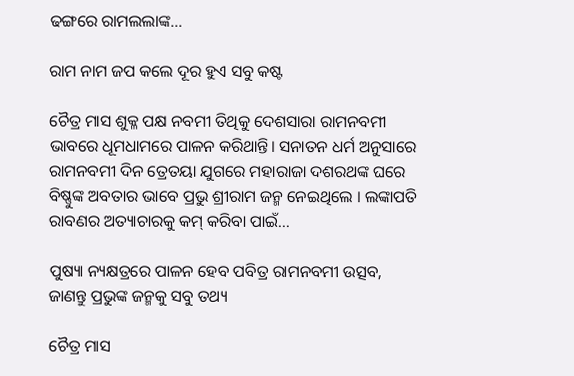ଢଙ୍ଗରେ ରାମଲଲାଙ୍କ…

ରାମ ନାମ ଜପ କଲେ ଦୂର ହୁଏ ସବୁ କଷ୍ଟ

ଚୈତ୍ର ମାସ ଶୁକ୍ଳ ପକ୍ଷ ନବମୀ ତିଥିକୁ ଦେଶସାରା ରାମନବମୀ ଭାବରେ ଧୂମଧାମରେ ପାଳନ କରିଥାନ୍ତି। ସନାତନ ଧର୍ମ ଅନୁସାରେ ରାମନବମୀ ଦିନ ତ୍ରେତୟା ଯୁଗରେ ମହାରାଜା ଦଶରଥଙ୍କ ଘରେ ବିଷ୍ଣୁଙ୍କ ଅବତାର ଭାବେ ପ୍ରଭୁ ଶ୍ରୀରାମ ଜନ୍ମ ନେଇଥିଲେ । ଲଙ୍କାପତି ରାବଣର ଅତ୍ୟାଚାରକୁ କମ୍ କରିବା ପାଇଁ…

ପୁଷ୍ୟା ନ୍ୟକ୍ଷତ୍ରରେ ପାଳନ ହେବ ପବିତ୍ର ରାମନବମୀ ଉତ୍ସବ, ଜାଣନ୍ତୁ ପ୍ରଭୁଙ୍କ ଜନ୍ମକୁ ସବୁ ତଥ୍ୟ

ଚୈତ୍ର ମାସ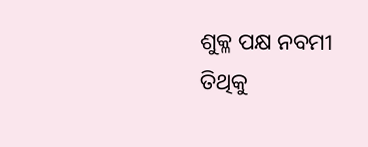ଶୁକ୍ଳ ପକ୍ଷ ନବମୀ ତିଥିକୁ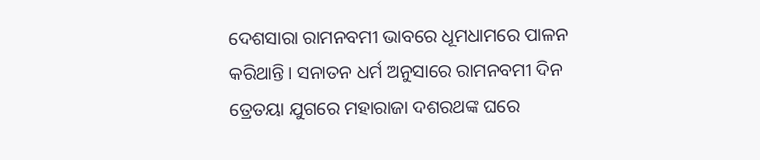ଦେଶସାରା ରାମନବମୀ ଭାବରେ ଧୂମଧାମରେ ପାଳନ କରିଥାନ୍ତି। ସନାତନ ଧର୍ମ ଅନୁସାରେ ରାମନବମୀ ଦିନ ତ୍ରେତୟା ଯୁଗରେ ମହାରାଜା ଦଶରଥଙ୍କ ଘରେ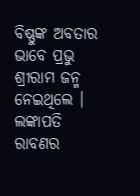ବିଷ୍ଣୁଙ୍କ ଅବତାର ଭାବେ ପ୍ରଭୁ ଶ୍ରୀରାମ ଜନ୍ମ ନେଇଥିଲେ । ଲଙ୍କାପତି ରାବଣର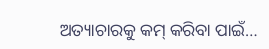ଅତ୍ୟାଚାରକୁ କମ୍ କରିବା ପାଇଁ…